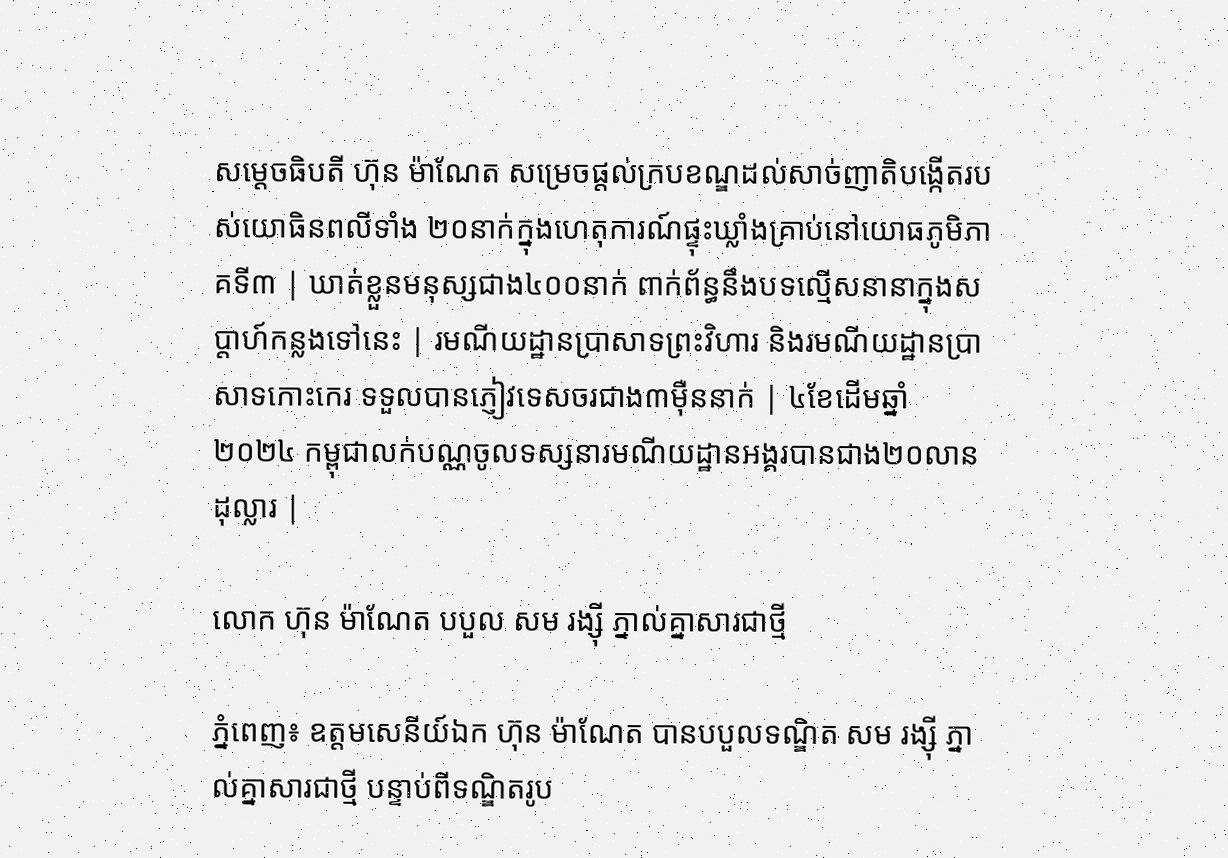សម្តេចធិបតី ហ៊ុន ម៉ាណែត សម្រេចផ្តល់ក្របខណ្ឌដល់សាច់ញាតិបង្កើតរបស់យោធិនពលីទាំង ២០នាក់ក្នុងហេតុការណ៍ផ្ទុះឃ្លាំងគ្រាប់នៅយោធភូមិភាគទី៣ | ឃាត់ខ្លួនមនុស្សជាង៤០០នាក់ ពាក់ព័ន្ធនឹងបទល្មើសនានាក្នុងសប្តាហ៍កន្លងទៅនេះ | រមណីយដ្ឋានប្រាសាទព្រះវិហារ និងរមណីយដ្ឋានប្រាសាទកោះកេរ ទទួលបានភ្ញៀវទេសចរជាង៣ម៉ឺននាក់ | ៤ខែដើមឆ្នាំ២០២៤ កម្ពុជាលក់បណ្ណចូលទស្សនារមណីយដ្ឋានអង្គរបានជាង២០លានដុល្លារ |

លោក ហ៊ុន ម៉ាណែត បបួល សម រង្ស៊ី ភ្នាល់គ្នាសារជាថ្មី

ភ្នំពេញ៖ ឧត្តមសេនីយ៍ឯក ហ៊ុន ម៉ាណែត បានបបួលទណ្ឌិត សម រង្ស៊ី ភ្នាល់គ្នាសារជាថ្មី បន្ទាប់ពីទណ្ឌិតរូប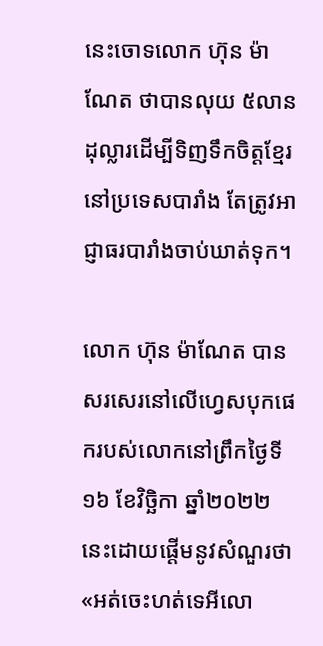នេះចោទលោក ហ៊ុន ម៉ាណែត ថាបានលុយ ៥លានដុល្លារដើម្បីទិញទឹកចិត្តខ្មែរនៅប្រទេសបារាំង តែត្រូវអាជ្ញាធរបារាំងចាប់ឃាត់ទុក។

លោក ហ៊ុន ម៉ាណែត បានសរសេរនៅលើហ្វេសបុកផេករបស់លោកនៅព្រឹកថ្ងៃទី១៦ ខែវិច្ឆិកា ឆ្នាំ២០២២ នេះដោយផ្ដើមនូវសំណួរថា «អត់ចេះហត់ទេអីលោ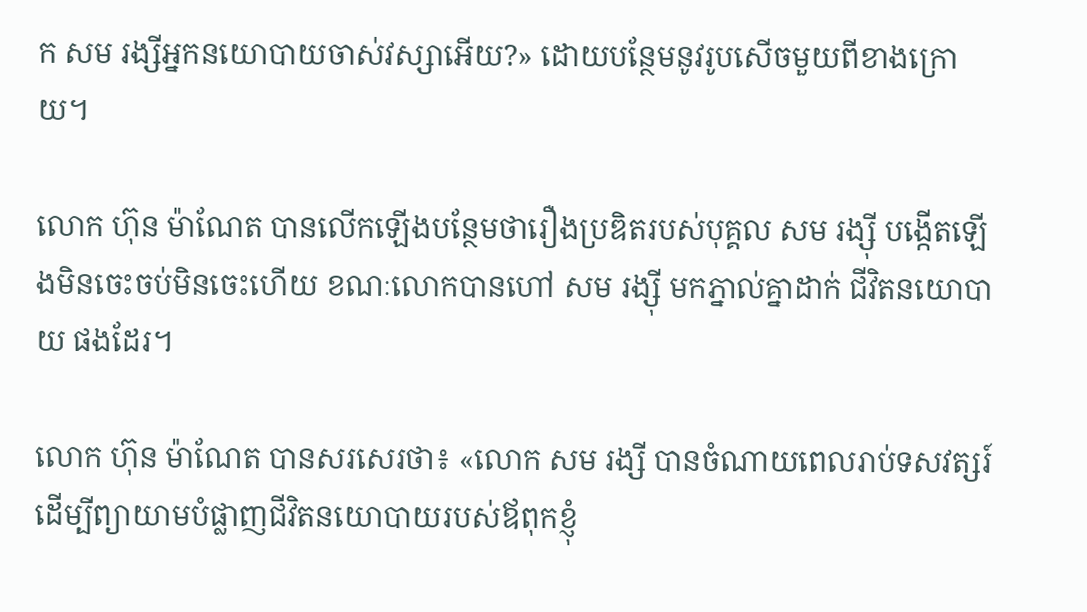ក សម រង្សីអ្នកនយោបាយចាស់វស្សាអើយ?» ដោយបន្ថែមនូវរូបសើចមួយពីខាងក្រោយ។

លោក ហ៊ុន ម៉ាណែត បានលើកឡើងបន្ថែមថារឿងប្រឌិតរបស់បុគ្គល សម រង្ស៊ី បង្កើតឡើងមិនចេះចប់មិនចេះហើយ ខណៈលោកបានហៅ សម រង្ស៊ី មកភ្នាល់គ្នាដាក់ ជីវិតនយោបាយ ផងដែរ។

លោក ហ៊ុន ម៉ាណែត បានសរសេរថា៖ «លោក សម រង្សី បានចំណាយពេលរាប់ទសវត្សរ៍ ដើម្បីព្យាយាមបំផ្លាញជីវិតនយោបាយរបស់ឪពុកខ្ញុំ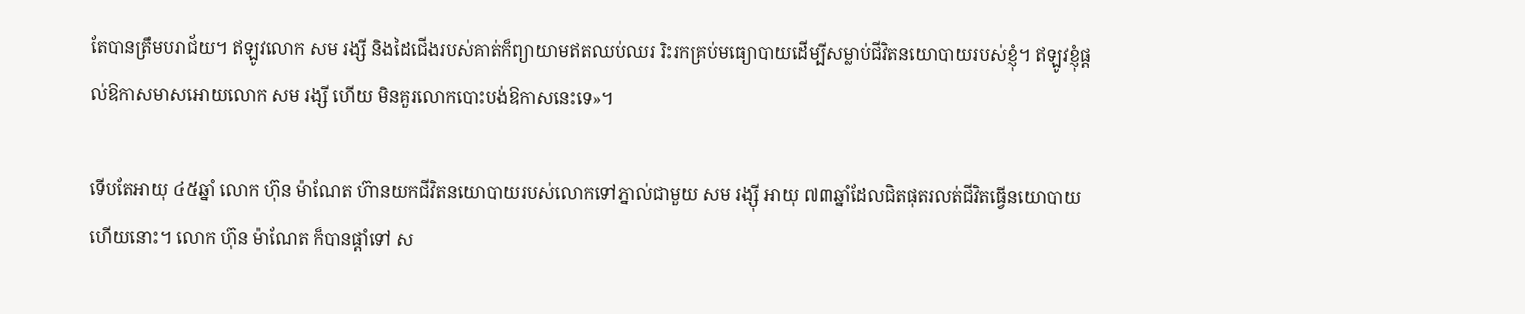តែបានត្រឹមបរាជ័យ។ ឥឡូវលោក សម រង្សី និងដៃជើងរបស់គាត់ក៏ព្យាយាមឥតឈប់ឈរ រិះរកគ្រប់មធ្យោបាយដើម្បីសម្លាប់ជីវិតនយោបាយរបស់ខ្ញុំ។ ឥឡូវខ្ញុំផ្តល់ឱកាសមាសអោយលោក សម រង្សី ហើយ មិនគួរលោកបោះបង់ឱកាសនេះទេ»។

ទើបតែអាយុ ៤៥ឆ្នាំ លោក ហ៊ុន ម៉ាណែត ហ៊ានយកជីវិតនយោបាយរបស់លោកទៅភ្នាល់ជាមួយ សម រង្ស៊ី អាយុ ៧៣ឆ្នាំដែលជិតផុតរលត់ជីវិតធ្វើនយោបាយហើយនោះ។ លោក ហ៊ុន ម៉ាណែត ក៏បានផ្ដាំទៅ ស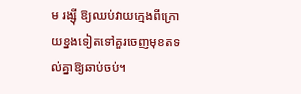ម រង្ស៊ី ឱ្យឈប់វាយក្មេងពីក្រោយខ្នងទៀតទៅគួរចេញមុខតទល់គ្នាឱ្យឆាប់ចប់។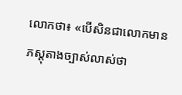លោកថា៖ «បើសិនជាលោកមានភស្តុតាងច្បាស់លាស់ថា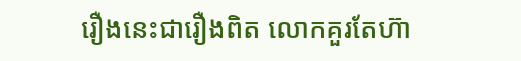រឿងនេះជារឿងពិត លោកគួរតែហ៊ា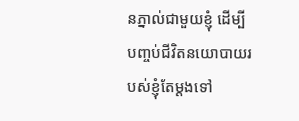នភ្នាល់ជាមួយខ្ញុំ ដើម្បីបញ្ចប់ជីវិតនយោបាយរបស់ខ្ញុំតែម្តងទៅ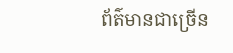ព័ត៌មានជាច្រើន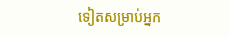ទៀតសម្រាប់អ្នក